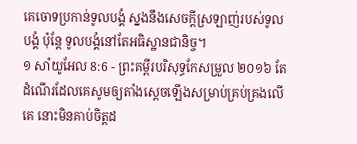គេចោទប្រកាន់ទូលបង្គំ ស្នងនឹងសេចក្ដីស្រឡាញ់របស់ទូលបង្គំ ប៉ុន្តែ ទូលបង្គំនៅតែអធិស្ឋានជានិច្ច។
១ សាំយូអែល 8:6 - ព្រះគម្ពីរបរិសុទ្ធកែសម្រួល ២០១៦ តែដំណើរដែលគេសូមឲ្យតាំងស្តេចឡើងសម្រាប់គ្រប់គ្រងលើគេ នោះមិនគាប់ចិត្តដ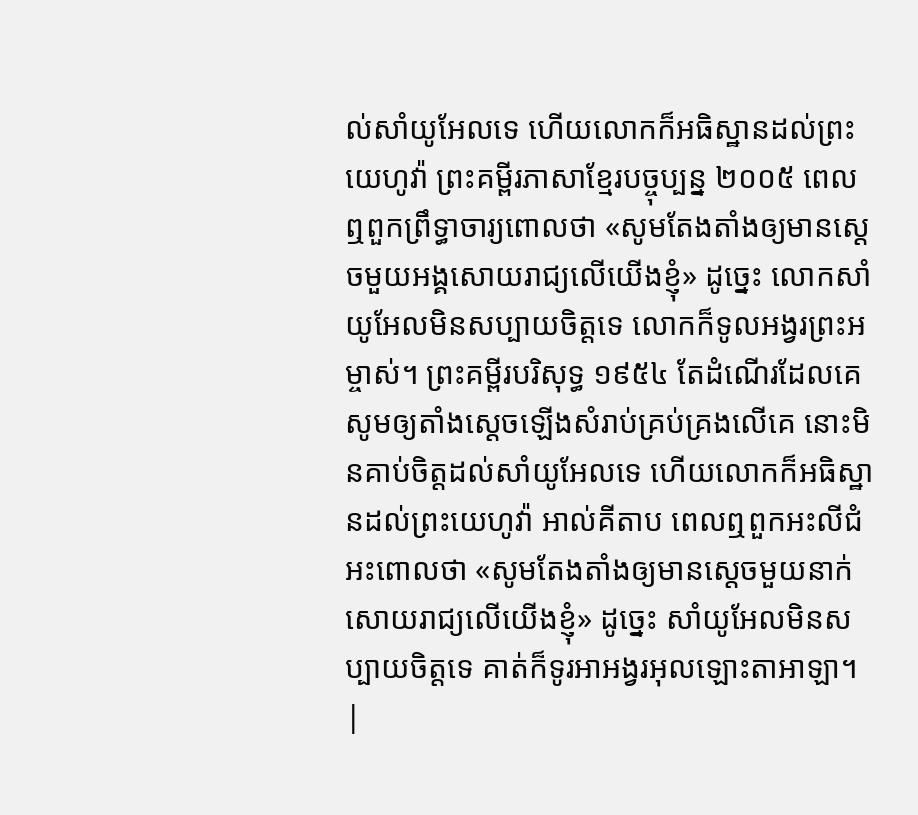ល់សាំយូអែលទេ ហើយលោកក៏អធិស្ឋានដល់ព្រះយេហូវ៉ា ព្រះគម្ពីរភាសាខ្មែរបច្ចុប្បន្ន ២០០៥ ពេលឮពួកព្រឹទ្ធាចារ្យពោលថា «សូមតែងតាំងឲ្យមានស្ដេចមួយអង្គសោយរាជ្យលើយើងខ្ញុំ» ដូច្នេះ លោកសាំយូអែលមិនសប្បាយចិត្តទេ លោកក៏ទូលអង្វរព្រះអម្ចាស់។ ព្រះគម្ពីរបរិសុទ្ធ ១៩៥៤ តែដំណើរដែលគេសូមឲ្យតាំងស្តេចឡើងសំរាប់គ្រប់គ្រងលើគេ នោះមិនគាប់ចិត្តដល់សាំយូអែលទេ ហើយលោកក៏អធិស្ឋានដល់ព្រះយេហូវ៉ា អាល់គីតាប ពេលឮពួកអះលីជំអះពោលថា «សូមតែងតាំងឲ្យមានស្តេចមួយនាក់សោយរាជ្យលើយើងខ្ញុំ» ដូច្នេះ សាំយូអែលមិនសប្បាយចិត្តទេ គាត់ក៏ទូរអាអង្វរអុលឡោះតាអាឡា។ |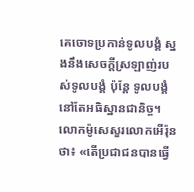គេចោទប្រកាន់ទូលបង្គំ ស្នងនឹងសេចក្ដីស្រឡាញ់របស់ទូលបង្គំ ប៉ុន្តែ ទូលបង្គំនៅតែអធិស្ឋានជានិច្ច។
លោកម៉ូសេសួរលោកអើរ៉ុនថា៖ «តើប្រជាជនបានធ្វើ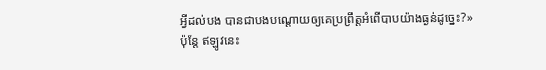អ្វីដល់បង បានជាបងបណ្ដោយឲ្យគេប្រព្រឹត្តអំពើបាបយ៉ាងធ្ងន់ដូច្នេះ?»
ប៉ុន្ដែ ឥឡូវនេះ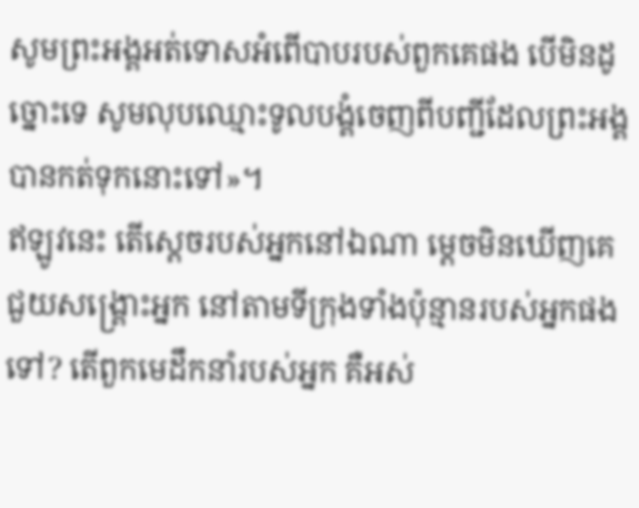សូមព្រះអង្គអត់ទោសអំពើបាបរបស់ពួកគេផង បើមិនដូច្នោះទេ សូមលុបឈ្មោះទូលបង្គំចេញពីបញ្ជីដែលព្រះអង្គបានកត់ទុកនោះទៅ»។
ឥឡូវនេះ តើស្តេចរបស់អ្នកនៅឯណា ម្ដេចមិនឃើញគេជួយសង្គ្រោះអ្នក នៅតាមទីក្រុងទាំងប៉ុន្មានរបស់អ្នកផងទៅ? តើពួកមេដឹកនាំរបស់អ្នក គឺអស់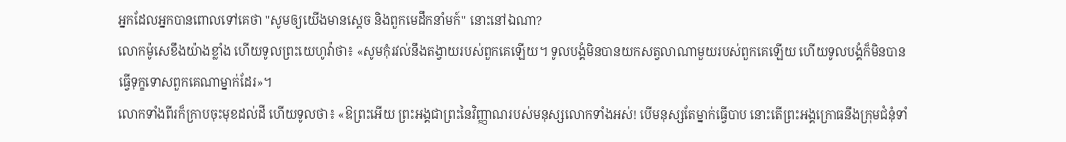អ្នកដែលអ្នកបានពោលទៅគេថា "សូមឲ្យយើងមានស្តេច និងពួកមេដឹកនាំមក៍" នោះនៅឯណា?
លោកម៉ូសេខឹងយ៉ាងខ្លាំង ហើយទូលព្រះយេហូវ៉ាថា៖ «សូមកុំរវល់នឹងតង្វាយរបស់ពួកគេឡើយ។ ទូលបង្គំមិនបានយកសត្វលាណាមួយរបស់ពួកគេឡើយ ហើយទូលបង្គំក៏មិនបានធ្វើទុក្ខទោសពួកគេណាម្នាក់ដែរ»។
លោកទាំងពីរក៏ក្រាបចុះមុខដល់ដី ហើយទូលថា៖ «ឱព្រះអើយ ព្រះអង្គជាព្រះនៃវិញ្ញាណរបស់មនុស្សលោកទាំងអស់! បើមនុស្សតែម្នាក់ធ្វើបាប នោះតើព្រះអង្គក្រោធនឹងក្រុមជំនុំទាំ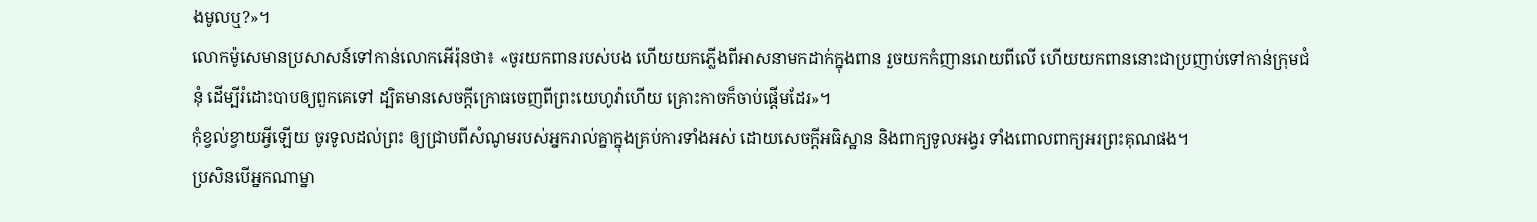ងមូលឬ?»។
លោកម៉ូសេមានប្រសាសន៍ទៅកាន់លោកអើរ៉ុនថា៖ «ចូរយកពានរបស់បង ហើយយកភ្លើងពីអាសនាមកដាក់ក្នុងពាន រួចយកកំញានរោយពីលើ ហើយយកពាននោះជាប្រញាប់ទៅកាន់ក្រុមជំនុំ ដើម្បីរំដោះបាបឲ្យពួកគេទៅ ដ្បិតមានសេចក្ដីក្រោធចេញពីព្រះយេហូវ៉ាហើយ គ្រោះកាចក៏ចាប់ផ្ដើមដែរ»។
កុំខ្វល់ខ្វាយអ្វីឡើយ ចូរទូលដល់ព្រះ ឲ្យជ្រាបពីសំណូមរបស់អ្នករាល់គ្នាក្នុងគ្រប់ការទាំងអស់ ដោយសេចក្ដីអធិស្ឋាន និងពាក្យទូលអង្វរ ទាំងពោលពាក្យអរព្រះគុណផង។
ប្រសិនបើអ្នកណាម្នា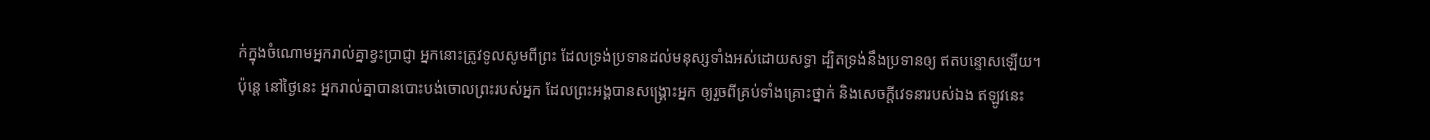ក់ក្នុងចំណោមអ្នករាល់គ្នាខ្វះប្រាជ្ញា អ្នកនោះត្រូវទូលសូមពីព្រះ ដែលទ្រង់ប្រទានដល់មនុស្សទាំងអស់ដោយសទ្ធា ដ្បិតទ្រង់នឹងប្រទានឲ្យ ឥតបន្ទោសឡើយ។
ប៉ុន្តេ នៅថ្ងៃនេះ អ្នករាល់គ្នាបានបោះបង់ចោលព្រះរបស់អ្នក ដែលព្រះអង្គបានសង្គ្រោះអ្នក ឲ្យរួចពីគ្រប់ទាំងគ្រោះថ្នាក់ និងសេចក្ដីវេទនារបស់ឯង ឥឡូវនេះ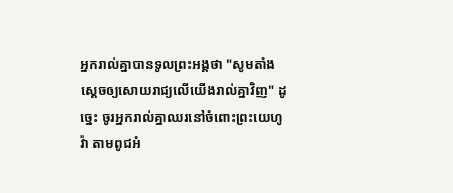អ្នករាល់គ្នាបានទូលព្រះអង្គថា "សូមតាំងស្តេចឲ្យសោយរាជ្យលើយើងរាល់គ្នាវិញ" ដូច្នេះ ចូរអ្នករាល់គ្នាឈរនៅចំពោះព្រះយេហូវ៉ា តាមពូជអំ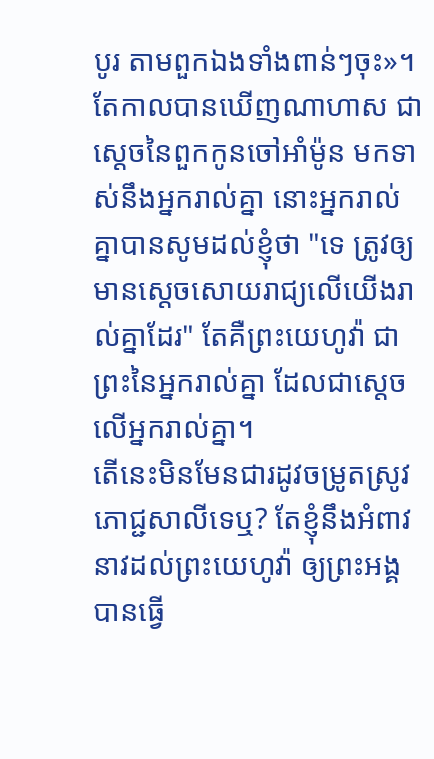បូរ តាមពួកឯងទាំងពាន់ៗចុះ»។
តែកាលបានឃើញណាហាស ជាស្តេចនៃពួកកូនចៅអាំម៉ូន មកទាស់នឹងអ្នករាល់គ្នា នោះអ្នករាល់គ្នាបានសូមដល់ខ្ញុំថា "ទេ ត្រូវឲ្យមានស្តេចសោយរាជ្យលើយើងរាល់គ្នាដែរ" តែគឺព្រះយេហូវ៉ា ជាព្រះនៃអ្នករាល់គ្នា ដែលជាស្តេចលើអ្នករាល់គ្នា។
តើនេះមិនមែនជារដូវចម្រូតស្រូវភោជ្ជសាលីទេឬ? តែខ្ញុំនឹងអំពាវនាវដល់ព្រះយេហូវ៉ា ឲ្យព្រះអង្គបានធ្វើ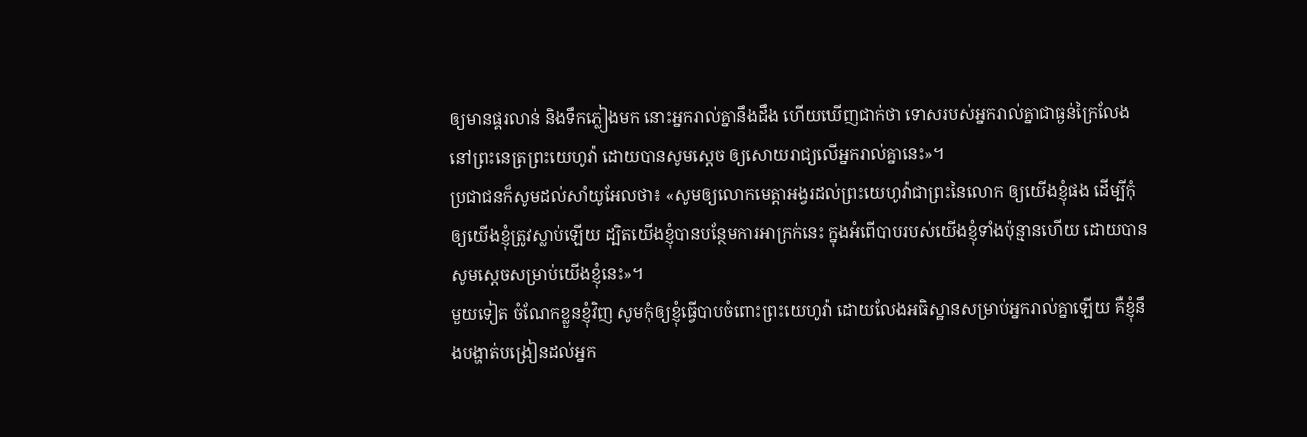ឲ្យមានផ្គរលាន់ និងទឹកភ្លៀងមក នោះអ្នករាល់គ្នានឹងដឹង ហើយឃើញជាក់ថា ទោសរបស់អ្នករាល់គ្នាជាធ្ងន់ក្រៃលែង នៅព្រះនេត្រព្រះយេហូវ៉ា ដោយបានសូមស្តេច ឲ្យសោយរាជ្យលើអ្នករាល់គ្នានេះ»។
ប្រជាជនក៏សូមដល់សាំយូអែលថា៖ «សូមឲ្យលោកមេត្តាអង្វរដល់ព្រះយេហូវ៉ាជាព្រះនៃលោក ឲ្យយើងខ្ញុំផង ដើម្បីកុំឲ្យយើងខ្ញុំត្រូវស្លាប់ឡើយ ដ្បិតយើងខ្ញុំបានបន្ថែមការអាក្រក់នេះ ក្នុងអំពើបាបរបស់យើងខ្ញុំទាំងប៉ុន្មានហើយ ដោយបានសូមស្តេចសម្រាប់យើងខ្ញុំនេះ»។
មួយទៀត ចំណែកខ្លួនខ្ញុំវិញ សូមកុំឲ្យខ្ញុំធ្វើបាបចំពោះព្រះយេហូវ៉ា ដោយលែងអធិស្ឋានសម្រាប់អ្នករាល់គ្នាឡើយ គឺខ្ញុំនឹងបង្ហាត់បង្រៀនដល់អ្នក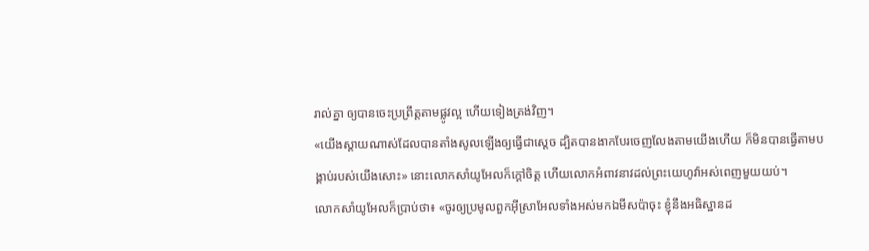រាល់គ្នា ឲ្យបានចេះប្រព្រឹត្តតាមផ្លូវល្អ ហើយទៀងត្រង់វិញ។
«យើងស្តាយណាស់ដែលបានតាំងសូលឡើងឲ្យធ្វើជាស្តេច ដ្បិតបានងាកបែរចេញលែងតាមយើងហើយ ក៏មិនបានធ្វើតាមបង្គាប់របស់យើងសោះ» នោះលោកសាំយូអែលក៏ក្តៅចិត្ត ហើយលោកអំពាវនាវដល់ព្រះយេហូវ៉ាអស់ពេញមួយយប់។
លោកសាំយូអែលក៏ប្រាប់ថា៖ «ចូរឲ្យប្រមូលពួកអ៊ីស្រាអែលទាំងអស់មកឯមីសប៉ាចុះ ខ្ញុំនឹងអធិស្ឋានដ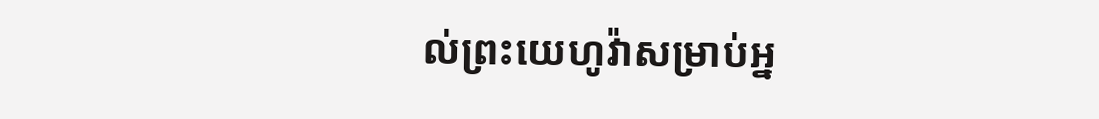ល់ព្រះយេហូវ៉ាសម្រាប់អ្ន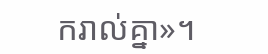ករាល់គ្នា»។